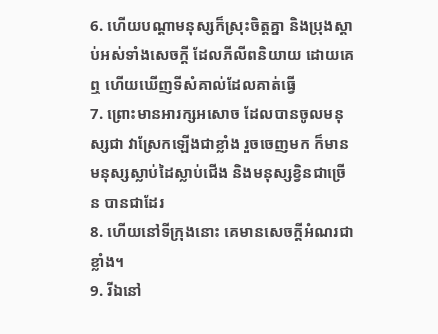6. ហើយបណ្តាមនុស្សក៏ស្រុះចិត្តគ្នា និងប្រុងស្តាប់អស់ទាំងសេចក្ដី ដែលភីលីពនិយាយ ដោយគេឮ ហើយឃើញទីសំគាល់ដែលគាត់ធ្វើ
7. ព្រោះមានអារក្សអសោច ដែលបានចូលមនុស្សជា វាស្រែកឡើងជាខ្លាំង រួចចេញមក ក៏មានមនុស្សស្លាប់ដៃស្លាប់ជើង និងមនុស្សខ្វិនជាច្រើន បានជាដែរ
8. ហើយនៅទីក្រុងនោះ គេមានសេចក្ដីអំណរជាខ្លាំង។
9. រីឯនៅ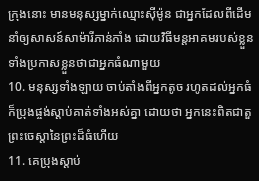ក្រុងនោះ មានមនុស្សម្នាក់ឈ្មោះស៊ីម៉ូន ជាអ្នកដែលពីដើមនាំឲ្យសាសន៍សាម៉ារីភាន់ភាំង ដោយវិធីមន្តអាគមរបស់ខ្លួន ទាំងប្រកាសខ្លួនថាជាអ្នកធំណាមួយ
10. មនុស្សទាំងឡាយ ចាប់តាំងពីអ្នកតូច រហូតដល់អ្នកធំ ក៏ប្រុងផ្ចង់ស្តាប់គាត់ទាំងអស់គ្នា ដោយថា អ្នកនេះពិតជាតួព្រះចេស្តានៃព្រះដ៏ធំហើយ
11. គេប្រុងស្តាប់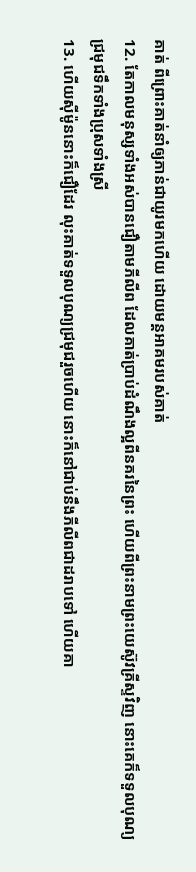គាត់ ពីព្រោះគាត់នាំឲ្យភាន់ជាយូរមកហើយ ដោយមន្តអាគមរបស់គាត់
12. តែកាលមនុស្សទាំងអស់បានជឿតាមភីលីព ដែលគាត់ប្រាប់ដំណឹងល្អពីនគរនៃព្រះ ហើយពីព្រះនាមព្រះយេស៊ូវគ្រីស្ទវិញ នោះគេក៏ទទួលបុណ្យជ្រមុជទឹកទាំងប្រុសទាំងស្រី
13. ហើយស៊ីម៉ូននោះក៏ជឿដែរ លុះគាត់ទទួលបុណ្យជ្រមុជរួចហើយ នោះក៏នៅជាប់នឹងភីលីពជាដរាបទៅ ហើយគា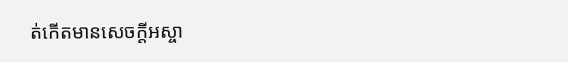ត់កើតមានសេចក្ដីអស្ចា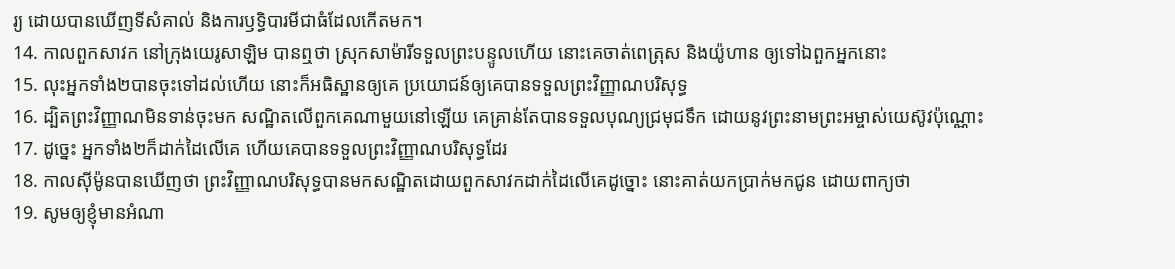រ្យ ដោយបានឃើញទីសំគាល់ និងការឫទ្ធិបារមីជាធំដែលកើតមក។
14. កាលពួកសាវក នៅក្រុងយេរូសាឡិម បានឮថា ស្រុកសាម៉ារីទទួលព្រះបន្ទូលហើយ នោះគេចាត់ពេត្រុស និងយ៉ូហាន ឲ្យទៅឯពួកអ្នកនោះ
15. លុះអ្នកទាំង២បានចុះទៅដល់ហើយ នោះក៏អធិស្ឋានឲ្យគេ ប្រយោជន៍ឲ្យគេបានទទួលព្រះវិញ្ញាណបរិសុទ្ធ
16. ដ្បិតព្រះវិញ្ញាណមិនទាន់ចុះមក សណ្ឋិតលើពួកគេណាមួយនៅឡើយ គេគ្រាន់តែបានទទួលបុណ្យជ្រមុជទឹក ដោយនូវព្រះនាមព្រះអម្ចាស់យេស៊ូវប៉ុណ្ណោះ
17. ដូច្នេះ អ្នកទាំង២ក៏ដាក់ដៃលើគេ ហើយគេបានទទួលព្រះវិញ្ញាណបរិសុទ្ធដែរ
18. កាលស៊ីម៉ូនបានឃើញថា ព្រះវិញ្ញាណបរិសុទ្ធបានមកសណ្ឋិតដោយពួកសាវកដាក់ដៃលើគេដូច្នោះ នោះគាត់យកប្រាក់មកជូន ដោយពាក្យថា
19. សូមឲ្យខ្ញុំមានអំណា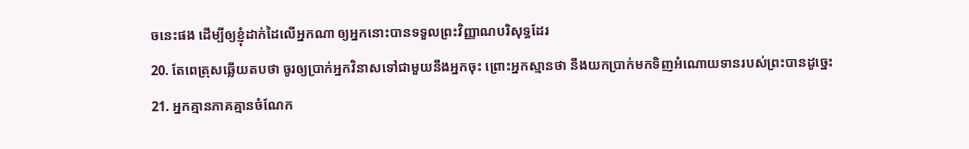ចនេះផង ដើម្បីឲ្យខ្ញុំដាក់ដៃលើអ្នកណា ឲ្យអ្នកនោះបានទទួលព្រះវិញ្ញាណបរិសុទ្ធដែរ
20. តែពេត្រុសឆ្លើយតបថា ចូរឲ្យប្រាក់អ្នកវិនាសទៅជាមួយនឹងអ្នកចុះ ព្រោះអ្នកស្មានថា នឹងយកប្រាក់មកទិញអំណោយទានរបស់ព្រះបានដូច្នេះ
21. អ្នកគ្មានភាគគ្មានចំណែក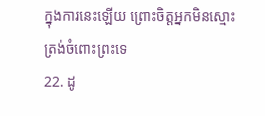ក្នុងការនេះឡើយ ព្រោះចិត្តអ្នកមិនស្មោះត្រង់ចំពោះព្រះទេ
22. ដូ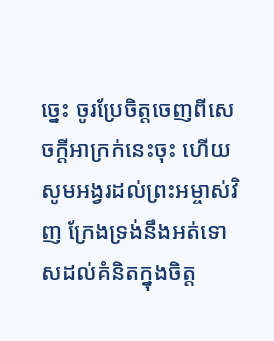ច្នេះ ចូរប្រែចិត្តចេញពីសេចក្ដីអាក្រក់នេះចុះ ហើយសូមអង្វរដល់ព្រះអម្ចាស់វិញ ក្រែងទ្រង់នឹងអត់ទោសដល់គំនិតក្នុងចិត្ត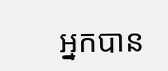អ្នកបាន